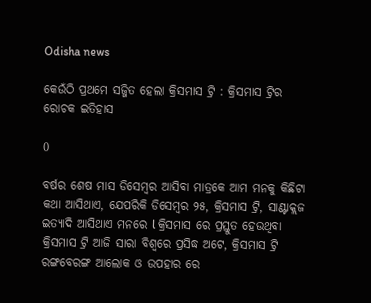Odisha news

କେଉଁଠି ପ୍ରଥମେ ସଜ୍ଜିତ ହେଲା କ୍ରିସମାସ ଟ୍ରି : କ୍ରିସମାସ ଟ୍ରିର ରୋଚକ ଇତିହାସ

0

ବର୍ଷର ଶେଷ ମାସ ଡିସେମ୍ବର ଆସିବା ମାତ୍ରକେ ଆମ ମନକୁ କିଛିଟା କଥା ଆସିଥାଏ, ଯେପରିକି ଡିସେମ୍ବର ୨୫, କ୍ରିସମାସ ଟ୍ରି, ସାଣ୍ଟାକ୍ଲଜ ଇତ୍ୟାଦି ଆସିଥାଏ ମନରେ l କ୍ରିସମାସ ରେ ପ୍ରସ୍ତୁତ ହେଉଥିବା କ୍ରିସମାସ ଟ୍ରି ଆଜି ସାରା ବିଶ୍ୱରେ ପ୍ରସିଦ୍ଧ ଅଟେ, କ୍ରିସମାସ ଟ୍ରି ରଙ୍ଗବେରଙ୍ଗ ଆଲୋକ ଓ ଉପହାର ରେ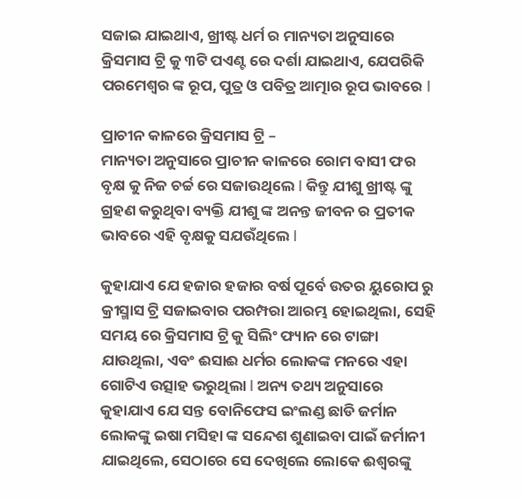ସଜାଇ ଯାଇଥାଏ, ଖ୍ରୀଷ୍ଟ ଧର୍ମ ର ମାନ୍ୟତା ଅନୁସାରେ କ୍ରିସମାସ ଟ୍ରି କୁ ୩ଟି ପଏଣ୍ଟ ରେ ଦର୍ଶା ଯାଇଥାଏ, ଯେପରିକି ପରମେଶ୍ୱର ଙ୍କ ରୂପ, ପୁତ୍ର ଓ ପବିତ୍ର ଆତ୍ମାର ରୂପ ଭାବରେ l

ପ୍ରାଚୀନ କାଳରେ କ୍ରିସମାସ ଟ୍ରି –
ମାନ୍ୟତା ଅନୁସାରେ ପ୍ରାଚୀନ କାଳରେ ରୋମ ବାସୀ ଫର ବୃକ୍ଷ କୁ ନିଜ ଚର୍ଚ୍ଚ ରେ ସଜାଉଥିଲେ l କିନ୍ତୁ ଯୀଶୁ ଖ୍ରୀଷ୍ଟ ଙ୍କୁ ଗ୍ରହଣ କରୁଥିବା ବ୍ୟକ୍ତି ଯୀଶୁ ଙ୍କ ଅନନ୍ତ ଜୀବନ ର ପ୍ରତୀକ ଭାବରେ ଏହି ବୃକ୍ଷକୁ ସଯଉଁଥିଲେ l

କୁହାଯାଏ ଯେ ହଜାର ହଜାର ବର୍ଷ ପୂର୍ବେ ଉତର ୟୁରୋପ ରୁ କ୍ରୀସ୍ମାସ ଟ୍ରି ସଜାଇବାର ପରମ୍ପରା ଆରମ୍ଭ ହୋଇଥିଲା, ସେହି ସମୟ ରେ କ୍ରିସମାସ ଟ୍ରି କୁ ସିଲିଂ ଫ୍ୟାନ ରେ ଟାଙ୍ଗା ଯାଉଥିଲା, ଏବଂ ଈସାଈ ଧର୍ମର ଲୋକଙ୍କ ମନରେ ଏହା ଗୋଟିଏ ଉତ୍ସାହ ଭରୁଥିଲା l ଅନ୍ୟ ତଥ୍ୟ ଅନୁସାରେ କୁହାଯାଏ ଯେ ସନ୍ତ ବୋନିଫେସ ଇଂଲଣ୍ଡ ଛାଡି ଜର୍ମାନ ଲୋକଙ୍କୁ ଇଷା ମସିହା ଙ୍କ ସନ୍ଦେଶ ଶୁଣାଇବା ପାଇଁ ଜର୍ମାନୀ ଯାଇଥିଲେ, ସେଠାରେ ସେ ଦେଖିଲେ ଲୋକେ ଈଶ୍ୱରଙ୍କୁ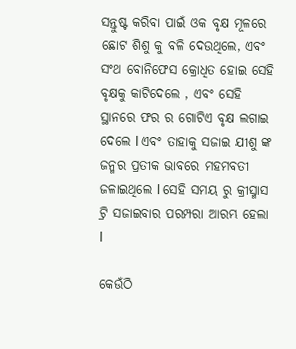ସନ୍ତୁଷ୍ଟ କରିବା ପାଇଁ ଓକ ବୃକ୍ଷ ମୂଳରେ ଛୋଟ ଶିଶୁ କୁ ବଳି ଦେଉଥିଲେ, ଏବଂ ସଂଥ ବୋନିଫେସ କ୍ରୋଧିତ ହୋଇ ସେହି ବୃକ୍ଷକୁ କାଟିଦେଲେ , ଏବଂ ସେହି ସ୍ଥାନରେ ଫର ର ଗୋଟିଏ ବୃକ୍ଷ ଲଗାଇ ଦେଲେ l ଏବଂ ତାହାକୁ ସଜାଇ ଯୀଶୁ ଙ୍କ ଜନ୍ମର ପ୍ରତୀକ ଭାବରେ ମହମବତୀ ଜଳାଇଥିଲେ l ସେହି ସମୟ ରୁ କ୍ରୀସ୍ମାସ ଟ୍ରି ସଜାଇବାର ପରମ୍ପରା ଆରମ୍ଭ ହେଲା l

କେଉଁଠି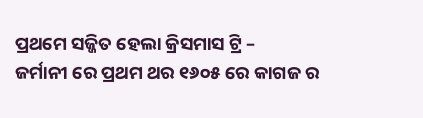ପ୍ରଥମେ ସଜ୍ଜିତ ହେଲା କ୍ରିସମାସ ଟ୍ରି –
ଜର୍ମାନୀ ରେ ପ୍ରଥମ ଥର ୧୬୦୫ ରେ କାଗଜ ର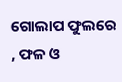ଗୋଲାପ ଫୁଲରେ , ଫଳ ଓ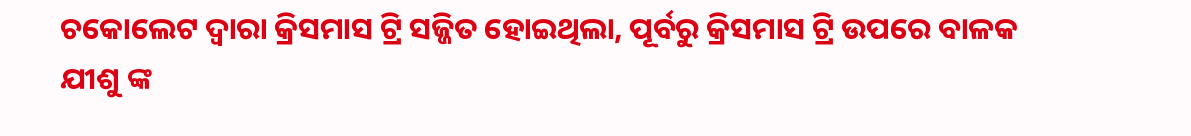ଚକୋଲେଟ ଦ୍ୱାରା କ୍ରିସମାସ ଟ୍ରି ସଜ୍ଜିତ ହୋଇଥିଲା, ପୂର୍ବରୁ କ୍ରିସମାସ ଟ୍ରି ଉପରେ ବାଳକ ଯୀଶୁ ଙ୍କ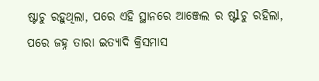ଷ୍ଟାଚୁ ରହୁଥିଲା, ପରେ ଏହି ସ୍ଥାନରେ ଆଞ୍ଜେଲ ର ଷ୍ଟlଚୁ ରହିଲା, ପରେ ଜହ୍ନ ତାରା ଇତ୍ୟାଦି କ୍ରିସମାସ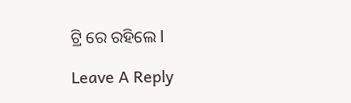ଟ୍ରି ରେ ରହିଲେ l

Leave A Reply